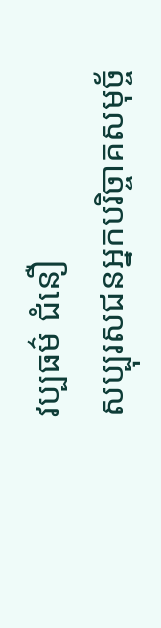វប្បធម៌ ជំនឿ
សប្បុរសជនអ្នកបរិច្ចាគសមុច្ច័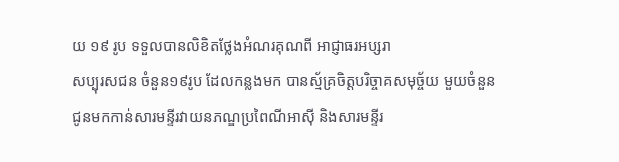យ ១៩ រូប ទទួលបានលិខិតថ្លែងអំណរគុណពី អាជ្ញាធរអប្សរា
សប្បុរសជន ចំនួន១៩រូប ដែលកន្លងមក បានស្ម័គ្រចិត្តបរិច្ចាគសមុច្ច័យ មួយចំនួន ជូនមកកាន់សារមន្ទីរវាយនភណ្ឌប្រពៃណីអាស៊ី និងសារមន្ទីរ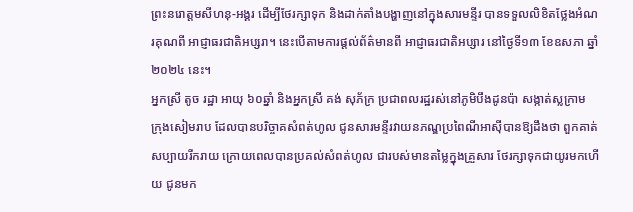ព្រះនរោត្តមសីហនុ-អង្គរ ដើម្បីថែរក្សាទុក និងដាក់តាំងបង្ហាញនៅក្នុងសារមន្ទីរ បានទទួលលិខិតថ្លែងអំណរគុណពី អាជ្ញាធរជាតិអប្សរា។ នេះបើតាមការផ្ដល់ព័ត៌មានពី អាជ្ញាធរជាតិអប្សារ នៅថ្ងៃទី១៣ ខែឧសភា ឆ្នាំ២០២៤ នេះ។
អ្នកស្រី តូច រដ្ឋា អាយុ ៦០ឆ្នាំ និងអ្នកស្រី គង់ សុភ័ក្រ ប្រជាពលរដ្ឋរស់នៅភូមិបឹងដូនប៉ា សង្កាត់ស្លក្រាម ក្រុងសៀមរាប ដែលបានបរិច្ចាគសំពត់ហូល ជូនសារមន្ទីរវាយនភណ្ឌប្រពៃណីអាស៊ីបានឱ្យដឹងថា ពួកគាត់សប្បាយរីករាយ ក្រោយពេលបានប្រគល់សំពត់ហូល ជារបស់មានតម្លៃក្នុងគ្រួសារ ថែរក្សាទុកជាយូរមកហើយ ជូនមក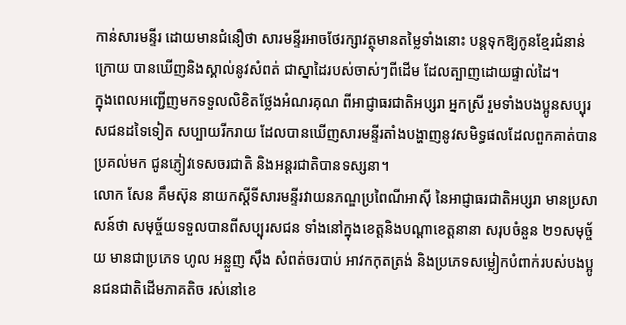កាន់សារមន្ទីរ ដោយមានជំនឿថា សារមន្ទីរអាចថែរក្សាវត្ថុមានតម្លៃទាំងនោះ បន្តទុកឱ្យកូនខ្មែរជំនាន់ក្រោយ បានឃើញនិងស្គាល់នូវសំពត់ ជាស្នាដៃរបស់ចាស់ៗពីដើម ដែលត្បាញដោយផ្ទាល់ដៃ។
ក្នុងពេលអញ្ជើញមកទទួលលិខិតថ្លែងអំណរគុណ ពីអាជ្ញាធរជាតិអប្សរា អ្នកស្រី រួមទាំងបងប្អូនសប្បុរសជនដទៃទៀត សប្បាយរីករាយ ដែលបានឃើញសារមន្ទីរតាំងបង្ហាញនូវសមិទ្ធផលដែលពួកគាត់បានប្រគល់មក ជូនភ្ញៀវទេសចរជាតិ និងអន្តរជាតិបានទស្សនា។
លោក សែន គឹមស៊ុន នាយកស្ដីទីសារមន្ទីរវាយនភណ្ឌប្រពៃណីអាស៊ី នៃអាជ្ញាធរជាតិអប្សរា មានប្រសាសន៍ថា សមុច្ច័យទទួលបានពីសប្បុរសជន ទាំងនៅក្នុងខេត្តនិងបណ្តាខេត្តនានា សរុបចំនួន ២១សមុច្ច័យ មានជាប្រភេទ ហូល អន្លួញ ស៊ឹង សំពត់ចរបាប់ អាវកកុតត្រង់ និងប្រភេទសម្លៀកបំពាក់របស់បងប្អូនជនជាតិដើមភាគតិច រស់នៅខេ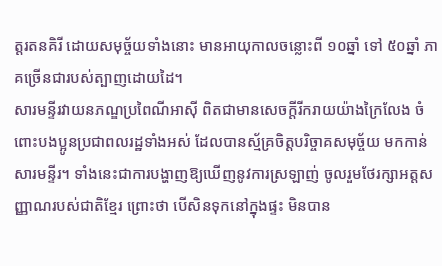ត្តរតនគិរី ដោយសមុច្ច័យទាំងនោះ មានអាយុកាលចន្លោះពី ១០ឆ្នាំ ទៅ ៥០ឆ្នាំ ភាគច្រើនជារបស់ត្បាញដោយដៃ។
សារមន្ទីរវាយនភណ្ឌប្រពៃណីអាស៊ី ពិតជាមានសេចក្តីរីករាយយ៉ាងក្រៃលែង ចំពោះបងប្អូនប្រជាពលរដ្ឋទាំងអស់ ដែលបានស្ម័គ្រចិត្តបរិច្ចាគសមុច្ច័យ មកកាន់សារមន្ទីរ។ ទាំងនេះជាការបង្ហាញឱ្យឃើញនូវការស្រឡាញ់ ចូលរួមថែរក្សាអត្តសញ្ញាណរបស់ជាតិខ្មែរ ព្រោះថា បើសិនទុកនៅក្នុងផ្ទះ មិនបាន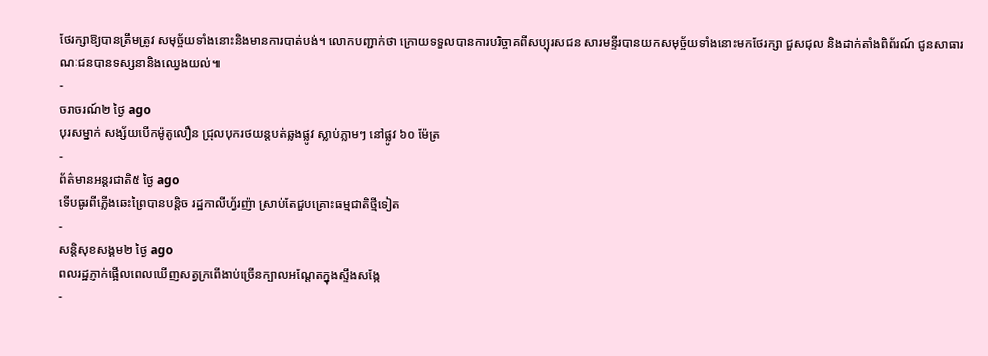ថែរក្សាឱ្យបានត្រឹមត្រូវ សមុច្ច័យទាំងនោះនិងមានការបាត់បង់។ លោកបញ្ជាក់ថា ក្រោយទទួលបានការបរិច្ចាគពីសប្បុរសជន សារមន្ទីរបានយកសមុច្ច័យទាំងនោះមកថែរក្សា ជួសជុល និងដាក់តាំងពិព័រណ៍ ជូនសាធារណៈជនបានទស្សនានិងឈ្វេងយល់៕
-
ចរាចរណ៍២ ថ្ងៃ ago
បុរសម្នាក់ សង្ស័យបើកម៉ូតូលឿន ជ្រុលបុករថយន្តបត់ឆ្លងផ្លូវ ស្លាប់ភ្លាមៗ នៅផ្លូវ ៦០ ម៉ែត្រ
-
ព័ត៌មានអន្ដរជាតិ៥ ថ្ងៃ ago
ទើបធូរពីភ្លើងឆេះព្រៃបានបន្តិច រដ្ឋកាលីហ្វ័រញ៉ា ស្រាប់តែជួបគ្រោះធម្មជាតិថ្មីទៀត
-
សន្តិសុខសង្គម២ ថ្ងៃ ago
ពលរដ្ឋភ្ញាក់ផ្អើលពេលឃើញសត្វក្រពើងាប់ច្រើនក្បាលអណ្ដែតក្នុងស្ទឹងសង្កែ
-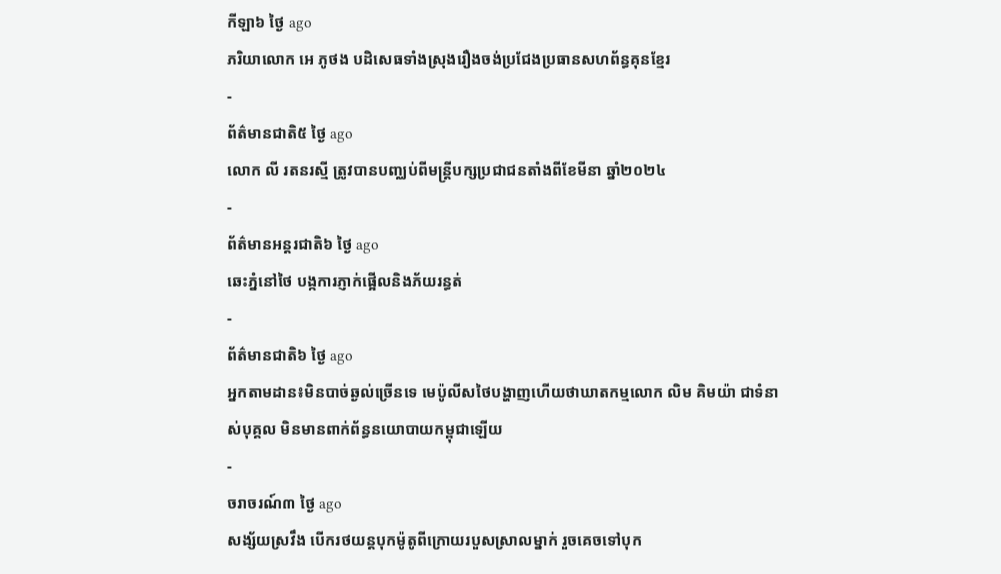កីឡា៦ ថ្ងៃ ago
ភរិយាលោក អេ ភូថង បដិសេធទាំងស្រុងរឿងចង់ប្រជែងប្រធានសហព័ន្ធគុនខ្មែរ
-
ព័ត៌មានជាតិ៥ ថ្ងៃ ago
លោក លី រតនរស្មី ត្រូវបានបញ្ឈប់ពីមន្ត្រីបក្សប្រជាជនតាំងពីខែមីនា ឆ្នាំ២០២៤
-
ព័ត៌មានអន្ដរជាតិ៦ ថ្ងៃ ago
ឆេះភ្នំនៅថៃ បង្កការភ្ញាក់ផ្អើលនិងភ័យរន្ធត់
-
ព័ត៌មានជាតិ៦ ថ្ងៃ ago
អ្នកតាមដាន៖មិនបាច់ឆ្ងល់ច្រើនទេ មេប៉ូលីសថៃបង្ហាញហើយថាឃាតកម្មលោក លិម គិមយ៉ា ជាទំនាស់បុគ្គល មិនមានពាក់ព័ន្ធនយោបាយកម្ពុជាឡើយ
-
ចរាចរណ៍៣ ថ្ងៃ ago
សង្ស័យស្រវឹង បើករថយន្តបុកម៉ូតូពីក្រោយរបួសស្រាលម្នាក់ រួចគេចទៅបុក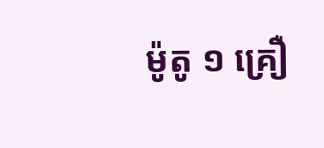ម៉ូតូ ១ គ្រឿ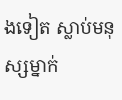ងទៀត ស្លាប់មនុស្សម្នាក់